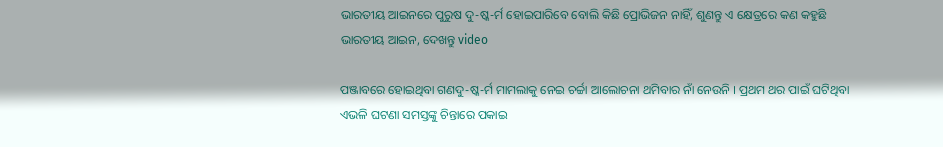ଭାରତୀୟ ଆଇନରେ ପୁରୁଷ ଦୁ-ଷ୍କ-ର୍ମ ହୋଇପାରିବେ ବୋଲି କିଛି ପ୍ରୋଭିଜନ ନାହିଁ, ଶୁଣନ୍ତୁ ଏ କ୍ଷେତ୍ରରେ କଣ କହୁଛି ଭାରତୀୟ ଆଇନ, ଦେଖନ୍ତୁ video

ପଞ୍ଜାବରେ ହୋଇଥିବା ଗଣଦୁ-ଷ୍କ-ର୍ମ ମାମଲାକୁ ନେଇ ଚର୍ଚ୍ଚା ଆଲୋଚନା ଥମିବାର ନାଁ ନେଉନି । ପ୍ରଥମ ଥର ପାଇଁ ଘଟିଥିବା ଏଭଳି ଘଟଣା ସମସ୍ତଙ୍କୁ ଚିନ୍ତାରେ ପକାଇ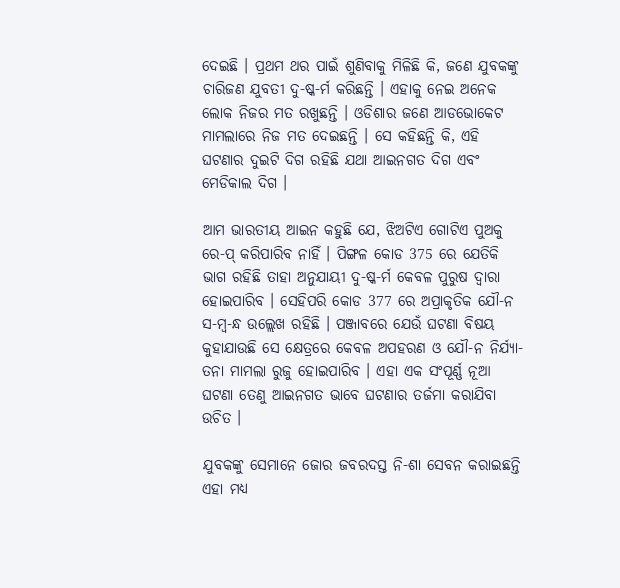ଦେଇଛି । ପ୍ରଥମ ଥର ପାଇଁ ଶୁଣିବାକୁ ମିଳିଛି କି, ଜଣେ ଯୁବକଙ୍କୁ ଚାରିଜଣ ଯୁବତୀ ଦୁ-ଷ୍କ-ର୍ମ କରିଛନ୍ତି । ଏହାକୁ ନେଇ ଅନେକ ଲୋକ ନିଜର ମତ ରଖୁଛନ୍ତି । ଓଡିଶାର ଜଣେ ଆଡଭୋକେଟ ମାମଲାରେ ନିଜ ମତ ଦେଇଛନ୍ତି । ସେ କହିଛନ୍ତି କି, ଏହି ଘଟଣାର ଦୁଇଟି ଦିଗ ରହିଛି ଯଥା ଆଇନଗତ ଦିଗ ଏବଂ ମେଡିକାଲ ଦିଗ ।

ଆମ ଭାରତୀୟ ଆଇନ କହୁଛି ଯେ, ଝିଅଟିଏ ଗୋଟିଏ ପୁଅକୁ ରେ-ପ୍ କରିପାରିବ ନାହିଁ । ପିଙ୍ଗଳ କୋଡ 375 ରେ ଯେତିକି ଭାଗ ରହିଛି ତାହା ଅନୁଯାୟୀ ଦୁ-ଷ୍କ-ର୍ମ କେବଳ ପୁରୁଷ ଦ୍ଵାରା ହୋଇପାରିବ । ସେହିପରି କୋଡ 377 ରେ ଅପ୍ରାକୃତିକ ଯୌ-ନ ସ-ମ୍ବ-ନ୍ଧ ଉଲ୍ଲେଖ ରହିଛି । ପଞ୍ଜାବରେ ଯେଉଁ ଘଟଣା ବିଷୟ କୁହାଯାଉଛି ସେ କ୍ଷେତ୍ରରେ କେବଳ ଅପହରଣ ଓ ଯୌ-ନ ନିର୍ଯ୍ୟା-ତନା ମାମଲା ରୁଜୁ ହୋଇପାରିବ । ଏହା ଏକ ସଂପୂର୍ଣ୍ଣ ନୂଆ ଘଟଣା ତେଣୁ ଆଇନଗତ ଭାବେ ଘଟଣାର ତର୍ଜମା କରାଯିବା ଉଚିତ ।

ଯୁବକଙ୍କୁ ସେମାନେ ଜୋର ଜବରଦସ୍ତ ନି-ଶା ସେବନ କରାଇଛନ୍ତି ଏହା ମଧ୍ୟ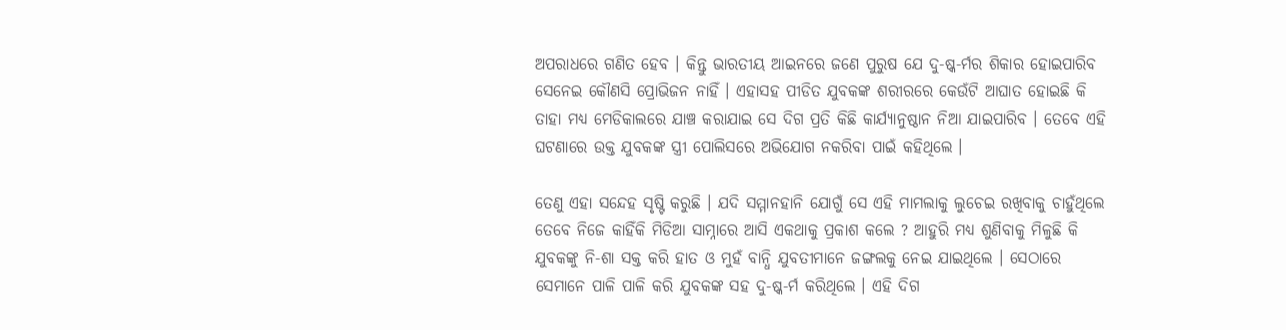ଅପରାଧରେ ଗଣିତ ହେବ । କିନ୍ତୁ ଭାରତୀୟ ଆଇନରେ ଜଣେ ପୁରୁଷ ଯେ ଦୁ-ଷ୍କ-ର୍ମର ଶିକାର ହୋଇପାରିବ ସେନେଇ କୌଣସି ପ୍ରୋଭିଜନ ନାହିଁ । ଏହାସହ ପୀଡିତ ଯୁବକଙ୍କ ଶରୀରରେ କେଉଁଟି ଆଘାତ ହୋଇଛି କି ତାହା ମଧ୍ୟ ମେଡିକାଲରେ ଯାଞ୍ଚ କରାଯାଇ ସେ ଦିଗ ପ୍ରତି କିଛି କାର୍ଯ୍ୟାନୁଷ୍ଠାନ ନିଆ ଯାଇପାରିବ । ତେବେ ଏହି ଘଟଣାରେ ଉକ୍ତ ଯୁବକଙ୍କ ସ୍ତ୍ରୀ ପୋଲିସରେ ଅଭିଯୋଗ ନକରିବା ପାଇଁ କହିଥିଲେ ।

ତେଣୁ ଏହା ସନ୍ଦେହ ସୃଷ୍ଟି କରୁଛି । ଯଦି ସମ୍ମାନହାନି ଯୋଗୁଁ ସେ ଏହି ମାମଲାକୁ ଲୁଚେଇ ରଖିବାକୁ ଚାହୁଁଥିଲେ ତେବେ ନିଜେ କାହିଁକି ମିଡିଆ ସାମ୍ନାରେ ଆସି ଏକଥାକୁ ପ୍ରକାଶ କଲେ ? ଆହୁରି ମଧ୍ୟ ଶୁଣିବାକୁ ମିଳୁଛି କି ଯୁବକଙ୍କୁ ନି-ଶା ସକ୍ତ କରି ହାତ ଓ ମୁହଁ ବାନ୍ଧି ଯୁବତୀମାନେ ଜଙ୍ଗଲକୁ ନେଇ ଯାଇଥିଲେ । ସେଠାରେ ସେମାନେ ପାଳି ପାଳି କରି ଯୁବକଙ୍କ ସହ ଦୁ-ଷ୍କ-ର୍ମ କରିଥିଲେ । ଏହି ଦିଗ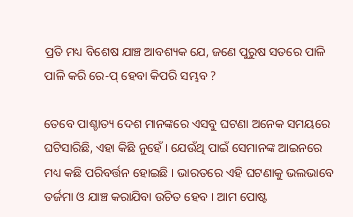ପ୍ରତି ମଧ୍ୟ ବିଶେଷ ଯାଞ୍ଚ ଆବଶ୍ୟକ ଯେ, ଜଣେ ପୁରୁଷ ସତରେ ପାଳି ପାଳି କରି ରେ-ପ୍ ହେବା କିପରି ସମ୍ଭବ ?

ତେବେ ପାଶ୍ଚାତ୍ୟ ଦେଶ ମାନଙ୍କରେ ଏସବୁ ଘଟଣା ଅନେକ ସମୟରେ ଘଟିସାରିଛି, ଏହା କିଛି ନୁହେଁ । ଯେଉଁଥି ପାଇଁ ସେମାନଙ୍କ ଆଇନରେ ମଧ୍ୟ କଛି ପରିବର୍ତ୍ତନ ହୋଇଛି । ଭାରତରେ ଏହି ଘଟଣାକୁ ଭଲଭାବେ ତର୍ଜମା ଓ ଯାଞ୍ଚ କରାଯିବା ଉଚିତ ହେବ । ଆମ ପୋଷ୍ଟ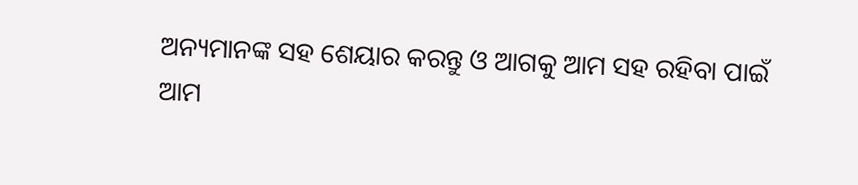ଅନ୍ୟମାନଙ୍କ ସହ ଶେୟାର କରନ୍ତୁ ଓ ଆଗକୁ ଆମ ସହ ରହିବା ପାଇଁ ଆମ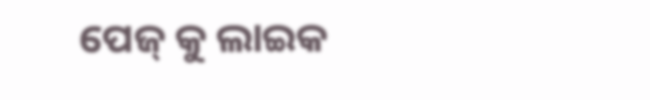ପେଜ୍ କୁ ଲାଇକ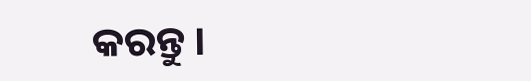କରନ୍ତୁ ।